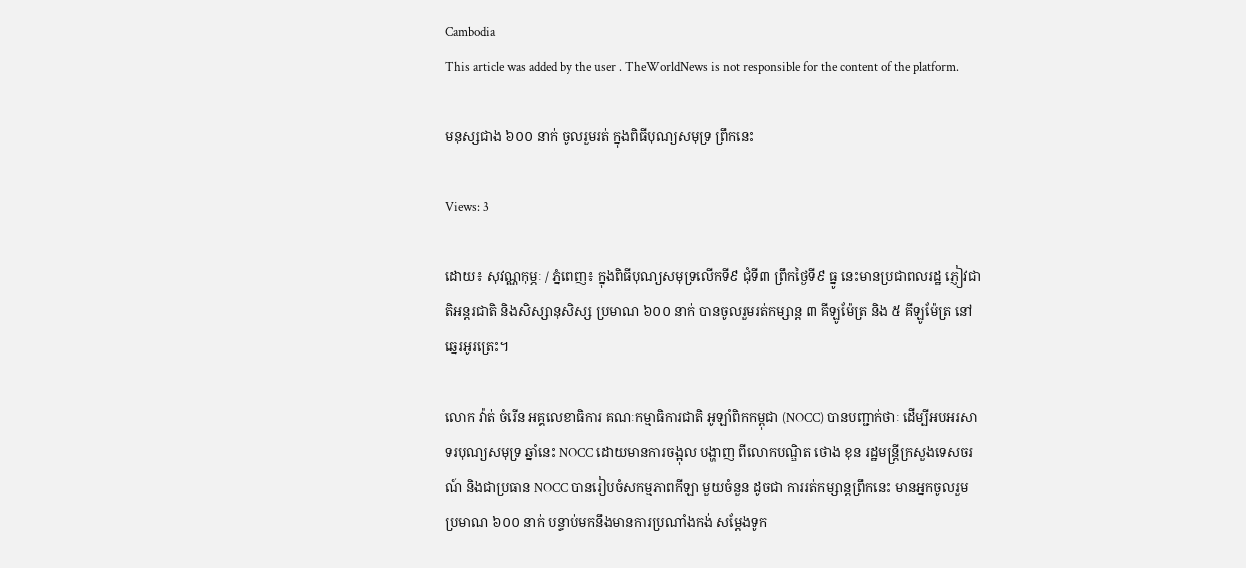Cambodia
This article was added by the user . TheWorldNews is not responsible for the content of the platform.

មនុស្សជាង ៦០០ នាក់ ចូលរួមរត់ ក្នុងពិធីបុណ្យសមុទ្រ ព្រឹកនេះ

Views: 3

ដោយ៖ សុវណ្ណកុម្ភៈ / ភ្នំពេញ៖ ក្នុងពិធីបុណ្យសមុទ្រលើកទី៩ ជុំទី៣ ព្រឹកថ្ងៃទី៩ ធ្នូ នេះមានប្រជាពលរដ្ឋ ភ្ញៀវជាតិអន្ដរជាតិ និងសិស្សានុសិស្ស ប្រមាណ ៦០០ នាក់ បានចូលរួមរត់កម្សាន្ដ ៣ គីឡូម៉ែត្រ និង ៥ គីឡូម៉ែត្រ នៅឆ្នេរអូរត្រេះ។

លោក វ៉ាត់ ចំរើន អគ្គលេខាធិការ គណៈកម្មាធិការជាតិ អូឡាំពិកកម្ពុជា (NOCC) បានបញ្ជាក់ថាៈ ដើម្បីអបអរសាទរបុណ្យសមុទ្រ ឆ្នាំនេះ NOCC ដោយមានការចង្អុល បង្ហាញ ពីលោកបណ្ឌិត ថោង ខុន រដ្ឋមន្ដ្រីក្រសួងទេសចរណ៍ និងជាប្រធាន NOCC បានរៀបចំសកម្មភាពកីឡា មួយចំនួន ដូចជា ការរត់កម្សាន្ដព្រឹកនេះ មានអ្នកចូលរួម ប្រមាណ ៦០០ នាក់ បន្ទាប់មកនឹងមានការប្រណាំងកង់ សម្ដែងទូក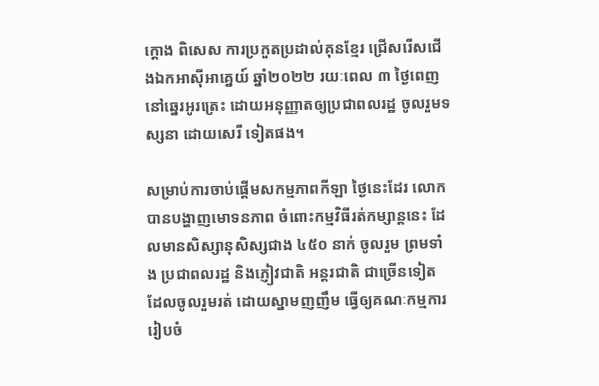ក្ដោង ពិសេស ការប្រកួតប្រដាល់គុនខ្មែរ ជ្រើសរើសជើងឯកអាស៊ីអាគ្នេយ៍ ឆ្នាំ២០២២ រយៈពេល ៣ ថ្ងៃពេញ នៅឆ្នេរអូរត្រេះ ដោយអនុញ្ញាតឲ្យប្រជាពលរដ្ឋ ចូលរួមទស្សនា ដោយសេរី ទៀតផង។

សម្រាប់ការចាប់ផ្ដើមសកម្មភាពកីឡា ថ្ងៃនេះដែរ លោកបានបង្ហាញមោទនភាព ចំពោះកម្មវិធីរត់កម្សាន្ដនេះ ដែលមានសិស្សានុសិស្សជាង ៤៥០ នាក់ ចូលរួម ព្រមទាំង ប្រជាពលរដ្ឋ និងភ្ញៀវជាតិ អន្ដរជាតិ ជាច្រើនទៀត ដែលចូលរួមរត់ ដោយស្នាមញញឹម ធ្វើឲ្យគណៈកម្មការ រៀបចំ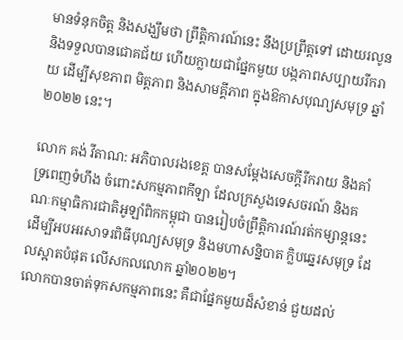មានទំនុកចិត្ត និងសង្ឃឹមថា ព្រឹត្តិការណ៍នេះ នឹងប្រព្រឹត្តទៅ ដោយរលូន និងទទួលបានជោគជ័យ ហើយក្លាយជាផ្នែកមួយ បង្កភាពសប្បាយរីករាយ ដើម្បីសុខភាព មិត្តភាព និងសាមគ្គីភាព ក្នុងឱកាសបុណ្យសមុទ្រ ឆ្នាំ២០២២ នេះ។

លោក គង់ វីតាណ: អភិបាលរងខេត្ត បានសម្ដែងសេចក្ដីរីករាយ និងគាំទ្រពេញទំហឹង ចំពោះសកម្មភាពកីឡា ដែលក្រសួងទេសចរណ៍ និងគណៈកម្មាធិការជាតិអូឡាំពិកកម្ពុជា បានរៀបចំព្រឹត្តិការណ៍រត់កម្សាន្តនេះ ដើម្បីអបអរសាទរពិធីបុណ្យសមុទ្រ និងមហាសន្និបាត ក្លិបឆ្នេរសមុទ្រ ដែលស្អាតបំផុត លើសកលលោក ឆ្នាំ២០២២។
លោកបានចាត់ទុកសកម្មភាពនេះ គឺជាផ្នែកមួយដ៏សំខាន់ ជួយដល់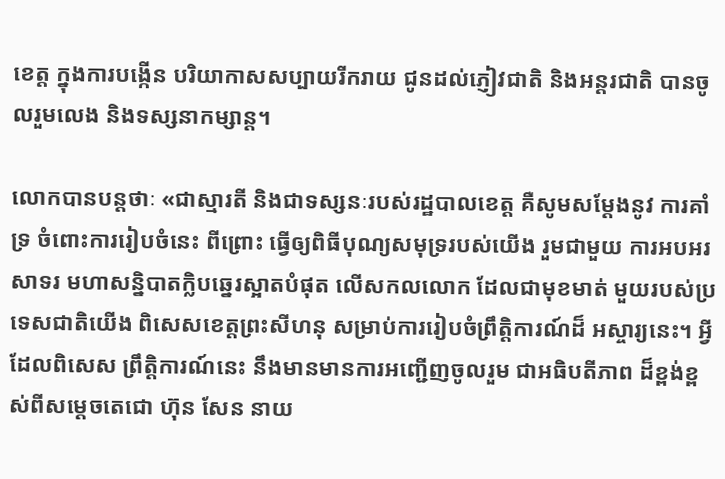ខេត្ត ក្នុងការបង្កើន បរិយាកាសសប្បាយរីករាយ ជូនដល់ភ្ញៀវជាតិ និងអន្ដរជាតិ បានចូលរួមលេង និងទស្សនាកម្សាន្ដ។

លោកបានបន្តថាៈ «ជាស្មារតី និងជាទស្សនៈរបស់រដ្ឋបាលខេត្ត គឺសូមសម្ដែងនូវ ការគាំទ្រ ចំពោះការរៀបចំនេះ ពីព្រោះ ធ្វើឲ្យពិធីបុណ្យសមុទ្ររបស់យើង រួមជាមួយ ការអបអរសាទរ មហាសន្និបាតក្លិបឆ្នេរស្អាតបំផុត លើសកលលោក ដែលជាមុខមាត់ មួយរបស់ប្រទេសជាតិយើង ពិសេសខេត្តព្រះសីហនុ សម្រាប់ការរៀបចំព្រឹត្តិការណ៍ដ៏ អស្ចារ្យនេះ។ អ្វីដែលពិសេស ព្រឹត្តិការណ៍នេះ នឹងមានមានការអញ្ជើញចូលរួម ជាអធិបតីភាព ដ៏ខ្ពង់ខ្ពស់ពីសម្ដេចតេជោ ហ៊ុន សែន នាយ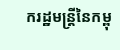ករដ្ឋមន្ដ្រីនៃកម្ពុ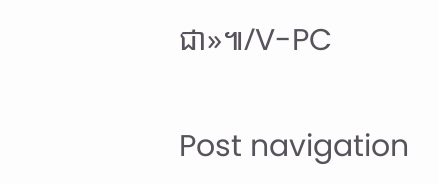ជា»៕/V-PC

Post navigation